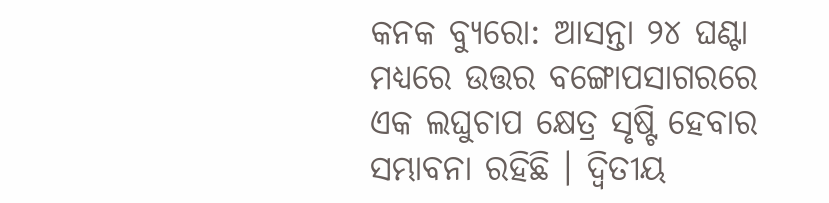କନକ ବ୍ୟୁରୋ: ଆସନ୍ତା ୨୪ ଘଣ୍ଟା ମଧ୍ୟରେ ଉତ୍ତର ବଙ୍ଗୋପସାଗରରେ ଏକ ଲଘୁଚାପ କ୍ଷେତ୍ର ସୃଷ୍ଟି ହେବାର ସମ୍ଭାବନା ରହିଛି । ଦ୍ଵିତୀୟ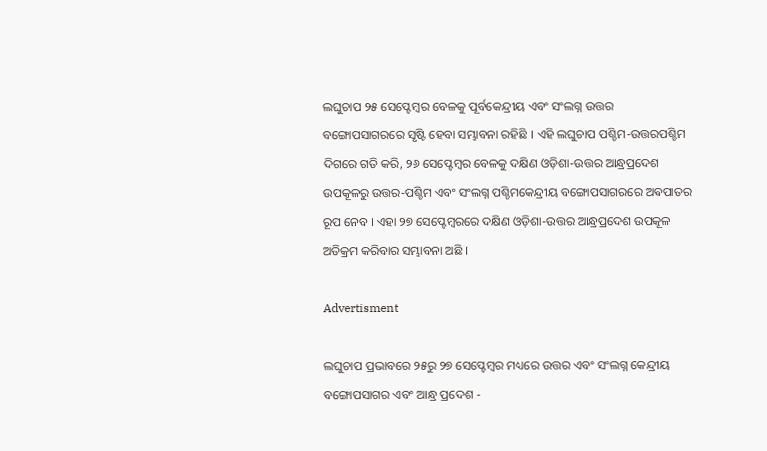ଲଘୁଚାପ ୨୫ ସେପ୍ଟେମ୍ବର ବେଳକୁ ପୂର୍ବକେନ୍ଦ୍ରୀୟ ଏବଂ ସଂଲଗ୍ନ ଉତ୍ତର ବଙ୍ଗୋପସାଗରରେ ସୃଷ୍ଟି ହେବା ସମ୍ଭାବନା ରହିଛି । ଏହି ଲଘୁଚାପ ପଶ୍ଚିମ-ଉତ୍ତରପଶ୍ଚିମ ଦିଗରେ ଗତି କରି, ୨୬ ସେପ୍ଟେମ୍ବର ବେଳକୁ ଦକ୍ଷିଣ ଓଡ଼ିଶା-ଉତ୍ତର ଆନ୍ଧ୍ରପ୍ରଦେଶ ଉପକୂଳରୁ ଉତ୍ତର-ପଶ୍ଚିମ ଏବଂ ସଂଲଗ୍ନ ପଶ୍ଚିମକେନ୍ଦ୍ରୀୟ ବଙ୍ଗୋପସାଗରରେ ଅଵପାତର ରୂପ ନେବ । ଏହା ୨୭ ସେପ୍ଟେମ୍ବରରେ ଦକ୍ଷିଣ ଓଡ଼ିଶା-ଉତ୍ତର ଆନ୍ଧ୍ରପ୍ରଦେଶ ଉପକୂଳ ଅତିକ୍ରମ କରିବାର ସମ୍ଭାବନା ଅଛି ।

Advertisment

ଲଘୁଚାପ ପ୍ରଭାବରେ ୨୫ରୁ ୨୭ ସେପ୍ଟେମ୍ବର ମଧ୍ୟରେ ଉତ୍ତର ଏବଂ ସଂଲଗ୍ନ କେନ୍ଦ୍ରୀୟ ବଙ୍ଗୋପସାଗର ଏବଂ ଆନ୍ଧ୍ର ପ୍ରଦେଶ -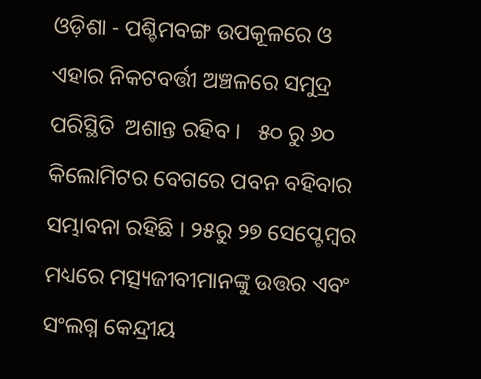ଓଡ଼ିଶା - ପଶ୍ଚିମବଙ୍ଗ ଉପକୂଳରେ ଓ  ଏହାର ନିକଟବର୍ତ୍ତୀ ଅଞ୍ଚଳରେ ସମୁଦ୍ର ପରିସ୍ଥିତି  ଅଶାନ୍ତ ରହିବ ।   ୫୦ ରୁ ୬୦ କିଲୋମିଟର ବେଗରେ ପବନ ବହିବାର ସମ୍ଭାବନା ରହିଛି । ୨୫ରୁ ୨୭ ସେପ୍ଟେମ୍ବର ମଧ୍ୟରେ ମତ୍ସ୍ୟଜୀବୀମାନଙ୍କୁ ଉତ୍ତର ଏବଂ ସଂଲଗ୍ନ କେନ୍ଦ୍ରୀୟ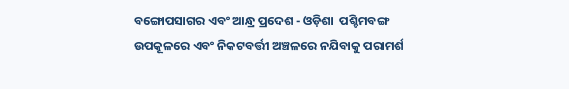ବଙ୍ଗୋପସାଗର ଏବଂ ଆନ୍ଧ୍ର ପ୍ରଦେଶ - ଓଡ଼ିଶା  ପଶ୍ଚିମବଙ୍ଗ ଉପକୂଳରେ ଏବଂ ନିକଟବର୍ତ୍ତୀ ଅଞ୍ଚଳରେ ନଯିବାକୁ ପରାମର୍ଶ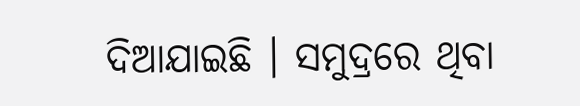ଦିଆଯାଇଛି । ସମୁଦ୍ରରେ ଥିବା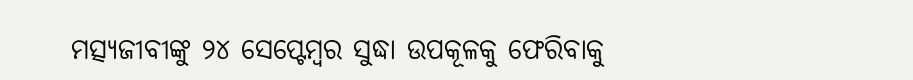ମତ୍ସ୍ୟଜୀବୀଙ୍କୁ ୨୪ ସେପ୍ଟେମ୍ବର ସୁଦ୍ଧା ଉପକୂଳକୁ ଫେରିବାକୁ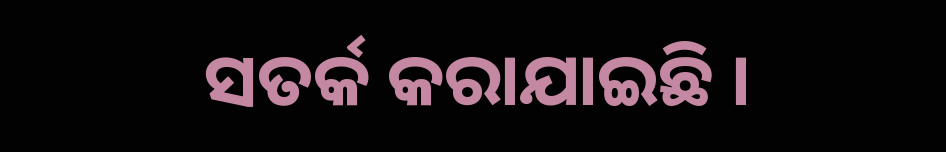ସତର୍କ କରାଯାଇଛି ।